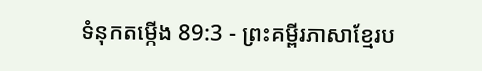ទំនុកតម្កើង 89:3 - ព្រះគម្ពីរភាសាខ្មែរប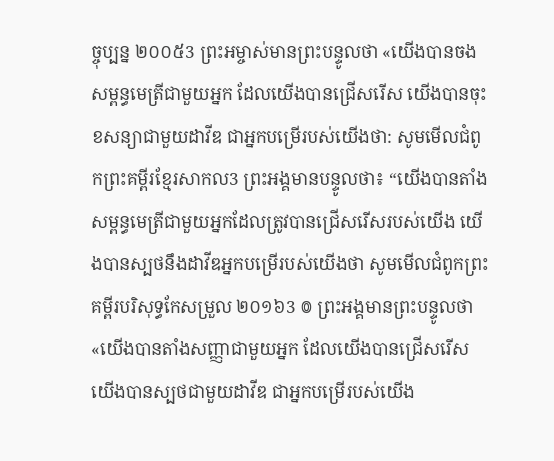ច្ចុប្បន្ន ២០០៥3 ព្រះអម្ចាស់មានព្រះបន្ទូលថា «យើងបានចងសម្ពន្ធមេត្រីជាមួយអ្នក ដែលយើងបានជ្រើសរើស យើងបានចុះខសន្យាជាមួយដាវីឌ ជាអ្នកបម្រើរបស់យើងថា: សូមមើលជំពូកព្រះគម្ពីរខ្មែរសាកល3 ព្រះអង្គមានបន្ទូលថា៖ “យើងបានតាំងសម្ពន្ធមេត្រីជាមួយអ្នកដែលត្រូវបានជ្រើសរើសរបស់យើង យើងបានស្បថនឹងដាវីឌអ្នកបម្រើរបស់យើងថា សូមមើលជំពូកព្រះគម្ពីរបរិសុទ្ធកែសម្រួល ២០១៦3 ៙ ព្រះអង្គមានព្រះបន្ទូលថា «យើងបានតាំងសញ្ញាជាមួយអ្នក ដែលយើងបានជ្រើសរើស យើងបានស្បថជាមួយដាវីឌ ជាអ្នកបម្រើរបស់យើង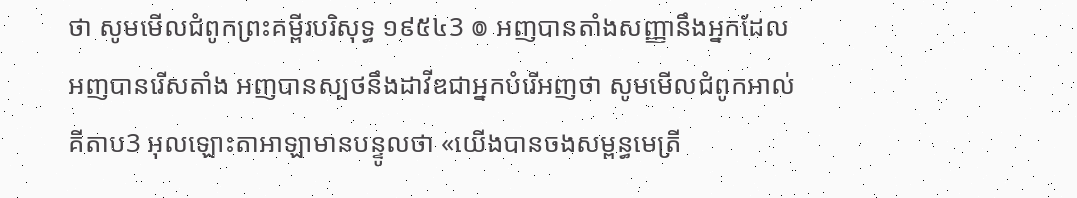ថា សូមមើលជំពូកព្រះគម្ពីរបរិសុទ្ធ ១៩៥៤3 ៙ អញបានតាំងសញ្ញានឹងអ្នកដែលអញបានរើសតាំង អញបានស្បថនឹងដាវីឌជាអ្នកបំរើអញថា សូមមើលជំពូកអាល់គីតាប3 អុលឡោះតាអាឡាមានបន្ទូលថា «យើងបានចងសម្ពន្ធមេត្រី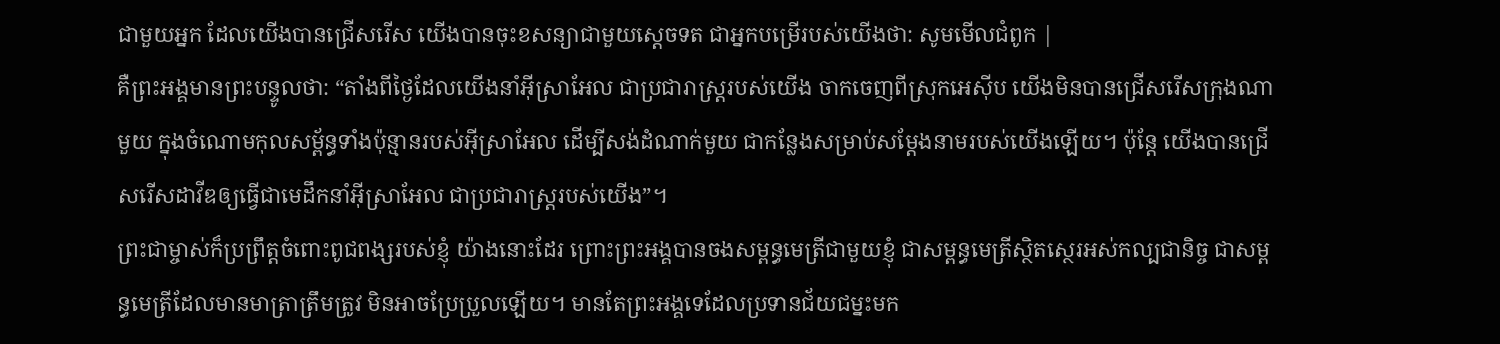ជាមួយអ្នក ដែលយើងបានជ្រើសរើស យើងបានចុះខសន្យាជាមួយស្តេចទត ជាអ្នកបម្រើរបស់យើងថា: សូមមើលជំពូក |
គឺព្រះអង្គមានព្រះបន្ទូលថា: “តាំងពីថ្ងៃដែលយើងនាំអ៊ីស្រាអែល ជាប្រជារាស្ត្ររបស់យើង ចាកចេញពីស្រុកអេស៊ីប យើងមិនបានជ្រើសរើសក្រុងណាមួយ ក្នុងចំណោមកុលសម្ព័ន្ធទាំងប៉ុន្មានរបស់អ៊ីស្រាអែល ដើម្បីសង់ដំណាក់មួយ ជាកន្លែងសម្រាប់សម្តែងនាមរបស់យើងឡើយ។ ប៉ុន្តែ យើងបានជ្រើសរើសដាវីឌឲ្យធ្វើជាមេដឹកនាំអ៊ីស្រាអែល ជាប្រជារាស្ត្ររបស់យើង”។
ព្រះជាម្ចាស់ក៏ប្រព្រឹត្តចំពោះពូជពង្សរបស់ខ្ញុំ យ៉ាងនោះដែរ ព្រោះព្រះអង្គបានចងសម្ពន្ធមេត្រីជាមួយខ្ញុំ ជាសម្ពន្ធមេត្រីស្ថិតស្ថេរអស់កល្បជានិច្ច ជាសម្ពន្ធមេត្រីដែលមានមាត្រាត្រឹមត្រូវ មិនអាចប្រែប្រួលឡើយ។ មានតែព្រះអង្គទេដែលប្រទានជ័យជម្នះមក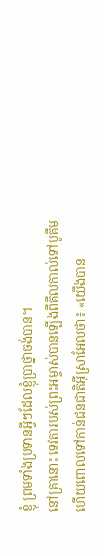ខ្ញុំ ព្រមទាំងប្រទានអ្វីៗដែលខ្ញុំប្រាថ្នាចង់បាន។
នៅគ្រានោះ ទេវតារបស់ព្រះអម្ចាស់បានឡើងពីគីលកាល់ទៅបូគីម ហើយពោលទៅកាន់ជនជាតិអ៊ីស្រាអែលថា៖ «យើងបាន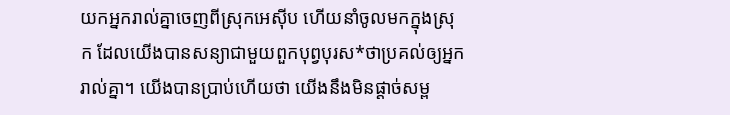យកអ្នករាល់គ្នាចេញពីស្រុកអេស៊ីប ហើយនាំចូលមកក្នុងស្រុក ដែលយើងបានសន្យាជាមួយពួកបុព្វបុរស*ថាប្រគល់ឲ្យអ្នករាល់គ្នា។ យើងបានប្រាប់ហើយថា យើងនឹងមិនផ្ដាច់សម្ព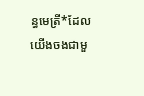ន្ធមេត្រី*ដែលយើងចងជាមួ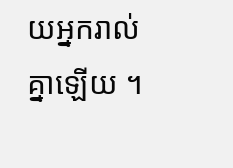យអ្នករាល់គ្នាឡើយ ។